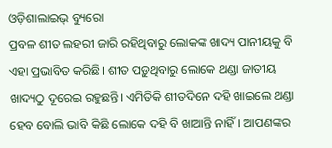ଓଡ଼ିଶାଲାଇଭ୍ ବ୍ୟୁରୋ
ପ୍ରବଳ ଶୀତ ଲହରୀ ଜାରି ରହିଥିବାରୁ ଲୋକଙ୍କ ଖାଦ୍ୟ ପାନୀୟକୁ ବି ଏହା ପ୍ରଭାବିତ କରିଛି। ଶୀତ ପଡ଼ୁଥିବାରୁ ଲୋକେ ଥଣ୍ଡା ଜାତୀୟ ଖାଦ୍ୟଠୁ ଦୂରେଇ ରହୁଛନ୍ତି। ଏମିତିକି ଶୀତଦିନେ ଦହି ଖାଇଲେ ଥଣ୍ଡା ହେବ ବୋଲି ଭାବି କିଛି ଲୋକେ ଦହି ବି ଖାଆନ୍ତି ନାହିଁ। ଆପଣଙ୍କର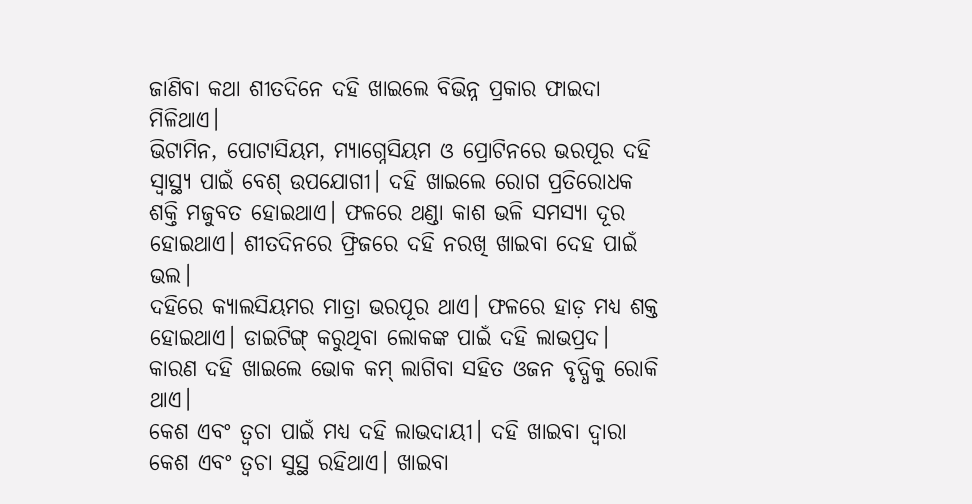ଜାଣିବା କଥା ଶୀତଦିନେ ଦହି ଖାଇଲେ ବିଭିନ୍ନ ପ୍ରକାର ଫାଇଦା ମିଳିଥାଏ।
ଭିଟାମିନ, ପୋଟାସିୟମ, ମ୍ୟାଗ୍ନେସିୟମ ଓ ପ୍ରୋଟିନରେ ଭରପୂର ଦହି ସ୍ୱାସ୍ଥ୍ୟ ପାଇଁ ବେଶ୍ ଉପଯୋଗୀ। ଦହି ଖାଇଲେ ରୋଗ ପ୍ରତିରୋଧକ ଶକ୍ତି ମଜୁବତ ହୋଇଥାଏ। ଫଳରେ ଥଣ୍ଡା କାଶ ଭଳି ସମସ୍ୟା ଦୂର ହୋଇଥାଏ। ଶୀତଦିନରେ ଫ୍ରିଜରେ ଦହି ନରଖି ଖାଇବା ଦେହ ପାଇଁ ଭଲ।
ଦହିରେ କ୍ୟାଲସିୟମର ମାତ୍ରା ଭରପୂର ଥାଏ। ଫଳରେ ହାଡ଼ ମଧ୍ୟ ଶକ୍ତ ହୋଇଥାଏ। ଡାଇଟିଙ୍ଗ୍ କରୁଥିବା ଲୋକଙ୍କ ପାଇଁ ଦହି ଲାଭପ୍ରଦ। କାରଣ ଦହି ଖାଇଲେ ଭୋକ କମ୍ ଲାଗିବା ସହିତ ଓଜନ ବୃଦ୍ଧିକୁ ରୋକି ଥାଏ।
କେଶ ଏବଂ ତ୍ୱଚା ପାଇଁ ମଧ୍ୟ ଦହି ଲାଭଦାୟୀ। ଦହି ଖାଇବା ଦ୍ୱାରା କେଶ ଏବଂ ତ୍ୱଚା ସୁସ୍ଥ ରହିଥାଏ। ଖାଇବା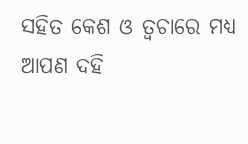ସହିତ କେଶ ଓ ତ୍ୱଚାରେ ମଧ୍ୟ ଆପଣ ଦହି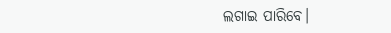ଲଗାଇ ପାରିବେ।